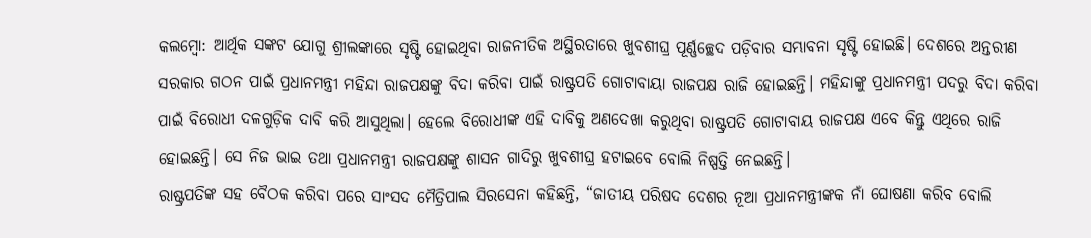କଲମ୍ବୋ: ଆର୍ଥିକ ସଙ୍କଟ ଯୋଗୁ ଶ୍ରୀଲଙ୍କାରେ ସୃଷ୍ଟି ହୋଇଥିବା ରାଜନୀତିକ ଅସ୍ଥିରତାରେ ଖୁବଶୀଘ୍ର ପୂର୍ଣ୍ଣଚ୍ଛେଦ ପଡ଼ିବାର ସମ୍ଭାବନା ସୃଷ୍ଟି ହୋଇଛି। ଦେଶରେ ଅନ୍ତରୀଣ ସରକାର ଗଠନ ପାଇଁ ପ୍ରଧାନମନ୍ତ୍ରୀ ମହିନ୍ଦା ରାଜପକ୍ଷଙ୍କୁ ବିଦା କରିବା ପାଇଁ ରାଷ୍ଟ୍ରପତି ଗୋଟାବାୟା ରାଜପକ୍ଷ ରାଜି ହୋଇଛନ୍ତି। ମହିନ୍ଦାଙ୍କୁ ପ୍ରଧାନମନ୍ତ୍ରୀ ପଦରୁ ବିଦା କରିବା ପାଇଁ ବିରୋଧୀ ଦଳଗୁଡ଼ିକ ଦାବି କରି ଆସୁଥିଲା। ହେଲେ ବିରୋଧୀଙ୍କ ଏହି ଦାବିକୁ ଅଣଦେଖା କରୁଥିବା ରାଷ୍ଟ୍ରପତି ଗୋଟାବାୟ ରାଜପକ୍ଷ ଏବେ କିନ୍ତୁ ଏଥିରେ ରାଜି ହୋଇଛନ୍ତି। ସେ ନିଜ ଭାଇ ତଥା ପ୍ରଧାନମନ୍ତ୍ରୀ ରାଜପକ୍ଷଙ୍କୁ ଶାସନ ଗାଦିରୁ ଖୁବଶୀଘ୍ର ହଟାଇବେ ବୋଲି ନିଷ୍ପତ୍ତି ନେଇଛନ୍ତି।
ରାଷ୍ଟ୍ରପତିଙ୍କ ସହ ବୈଠକ କରିବା ପରେ ସାଂସଦ ମୈତ୍ରିପାଲ ସିରସେନା କହିଛନ୍ତି, “ଜାତୀୟ ପରିଷଦ ଦେଶର ନୂଆ ପ୍ରଧାନମନ୍ତ୍ରୀଙ୍କକ ନାଁ ଘୋଷଣା କରିବ ବୋଲି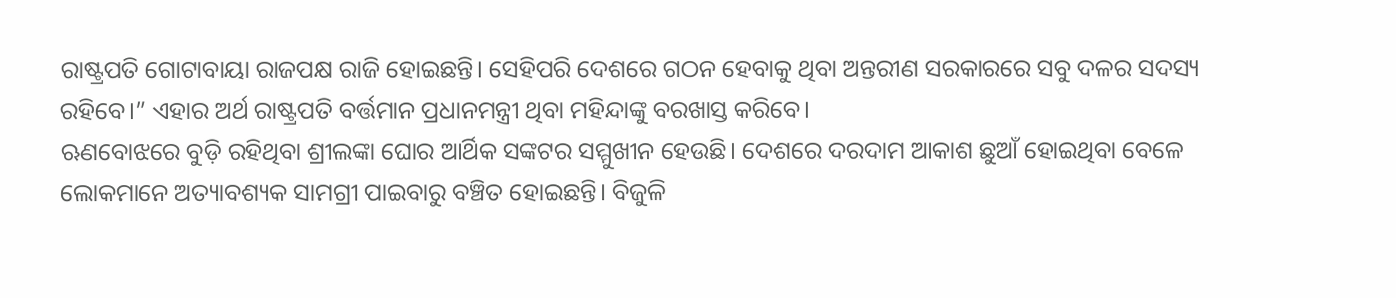ରାଷ୍ଟ୍ରପତି ଗୋଟାବାୟା ରାଜପକ୍ଷ ରାଜି ହୋଇଛନ୍ତି। ସେହିପରି ଦେଶରେ ଗଠନ ହେବାକୁ ଥିବା ଅନ୍ତରୀଣ ସରକାରରେ ସବୁ ଦଳର ସଦସ୍ୟ ରହିବେ।” ଏହାର ଅର୍ଥ ରାଷ୍ଟ୍ରପତି ବର୍ତ୍ତମାନ ପ୍ରଧାନମନ୍ତ୍ରୀ ଥିବା ମହିନ୍ଦାଙ୍କୁ ବରଖାସ୍ତ କରିବେ।
ଋଣବୋଝରେ ବୁଡ଼ି ରହିଥିବା ଶ୍ରୀଲଙ୍କା ଘୋର ଆର୍ଥିକ ସଙ୍କଟର ସମ୍ମୁଖୀନ ହେଉଛି। ଦେଶରେ ଦରଦାମ ଆକାଶ ଛୁଆଁ ହୋଇଥିବା ବେଳେ ଲୋକମାନେ ଅତ୍ୟାବଶ୍ୟକ ସାମଗ୍ରୀ ପାଇବାରୁ ବଞ୍ଚିତ ହୋଇଛନ୍ତି। ବିଜୁଳି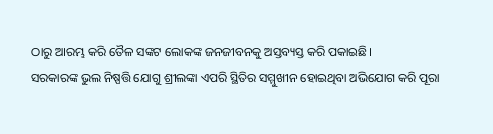ଠାରୁ ଆରମ୍ଭ କରି ତୈଳ ସଙ୍କଟ ଲୋକଙ୍କ ଜନଜୀବନକୁ ଅସ୍ତବ୍ୟସ୍ତ କରି ପକାଇଛି।
ସରକାରଙ୍କ ଭୁଲ ନିଷ୍ପତ୍ତି ଯୋଗୁ ଶ୍ରୀଲଙ୍କା ଏପରି ସ୍ଥିତିର ସମ୍ମୁଖୀନ ହୋଇଥିବା ଅଭିଯୋଗ କରି ପୂରା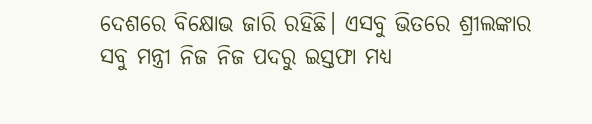ଦେଶରେ ବିକ୍ଷୋଭ ଜାରି ରହିଛି। ଏସବୁ ଭିତରେ ଶ୍ରୀଲଙ୍କାର ସବୁ ମନ୍ତ୍ରୀ ନିଜ ନିଜ ପଦରୁ ଇସ୍ତଫା ମଧ୍ୟ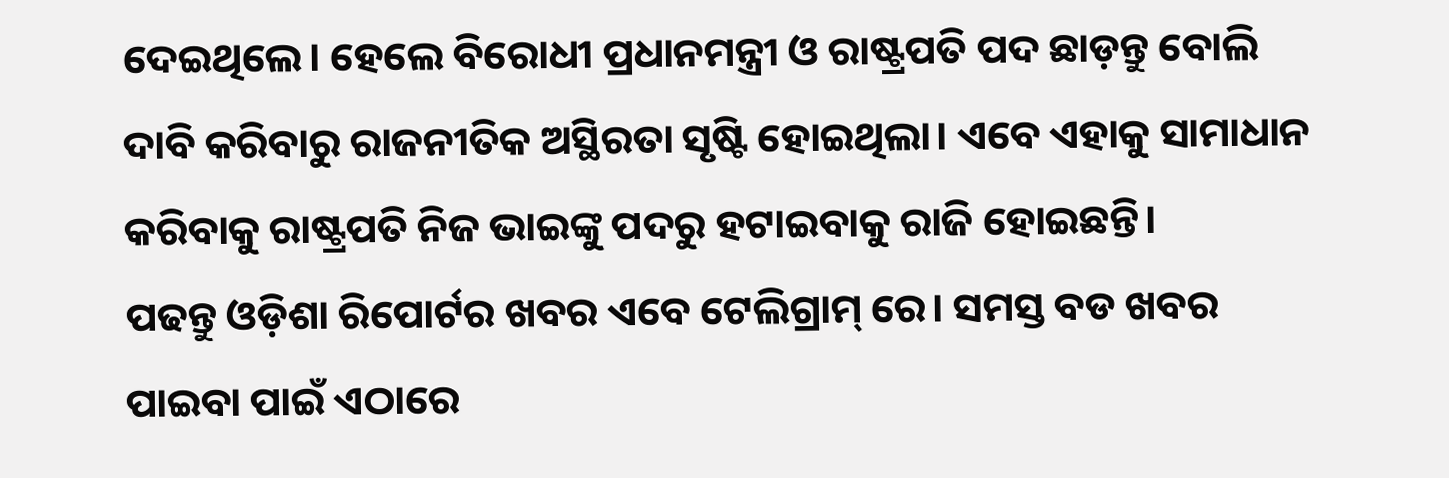ଦେଇଥିଲେ। ହେଲେ ବିରୋଧୀ ପ୍ରଧାନମନ୍ତ୍ରୀ ଓ ରାଷ୍ଟ୍ରପତି ପଦ ଛାଡ଼ନ୍ତୁ ବୋଲି ଦାବି କରିବାରୁ ରାଜନୀତିକ ଅସ୍ଥିରତା ସୃଷ୍ଟି ହୋଇଥିଲା। ଏବେ ଏହାକୁ ସାମାଧାନ କରିବାକୁ ରାଷ୍ଟ୍ରପତି ନିଜ ଭାଇଙ୍କୁ ପଦରୁ ହଟାଇବାକୁ ରାଜି ହୋଇଛନ୍ତି।
ପଢନ୍ତୁ ଓଡ଼ିଶା ରିପୋର୍ଟର ଖବର ଏବେ ଟେଲିଗ୍ରାମ୍ ରେ। ସମସ୍ତ ବଡ ଖବର ପାଇବା ପାଇଁ ଏଠାରେ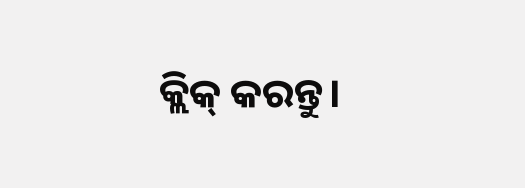କ୍ଲିକ୍ କରନ୍ତୁ।